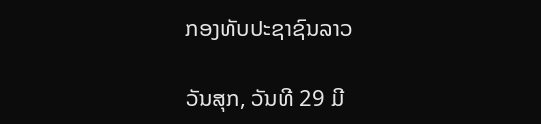ກອງທັບປະຊາຊົນລາວ

ວັນສຸກ, ວັນທີ 29 ມີ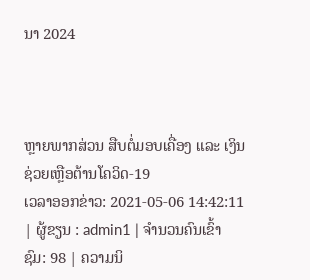ນາ 2024



ຫຼາຍພາກສ່ວນ ສືບຕໍ່ມອບເຄື່ອງ ແລະ ເງິນຊ່ວຍເຫຼືອຕ້ານໂຄວິດ-19
ເວລາອອກຂ່າວ: 2021-05-06 14:42:11 | ຜູ້ຂຽນ : admin1 | ຈຳນວນຄົນເຂົ້າຊົມ: 98 | ຄວາມນິ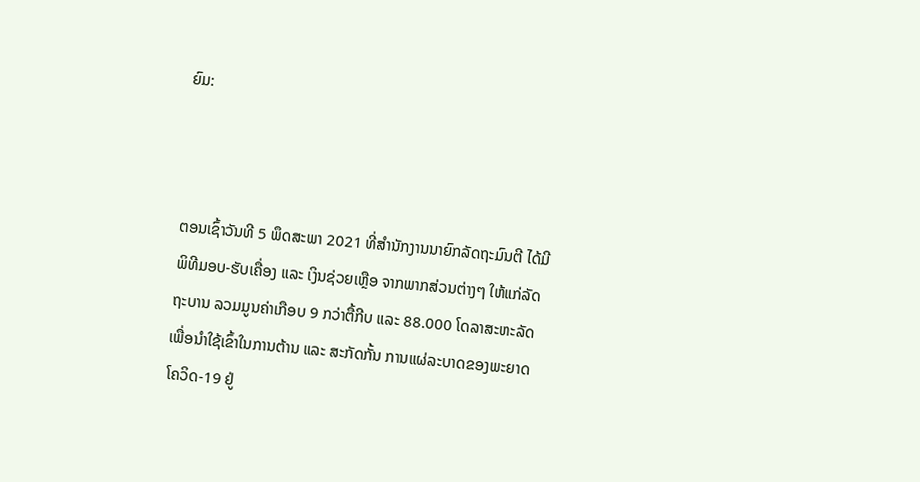ຍົມ:



ຕອນເຊົ້າວັນທີ 5 ພຶດສະພາ 2021 ທີ່ສຳນັກງານນາຍົກລັດຖະມົນຕີ ໄດ້ມີພິທີມອບ-ຮັບເຄື່ອງ ແລະ ເງິນຊ່ວຍເຫຼືອ ຈາກພາກສ່ວນຕ່າງໆ ໃຫ້ແກ່ລັດຖະບານ ລວມມູນຄ່າເກືອບ 9 ກວ່າຕື້ກີບ ແລະ 88.000 ໂດລາສະຫະລັດ ເພື່ອນຳໃຊ້ເຂົ້າໃນການຕ້ານ ແລະ ສະກັດກັ້ນ ການແຜ່ລະບາດຂອງພະຍາດໂຄວິດ-19 ຢູ່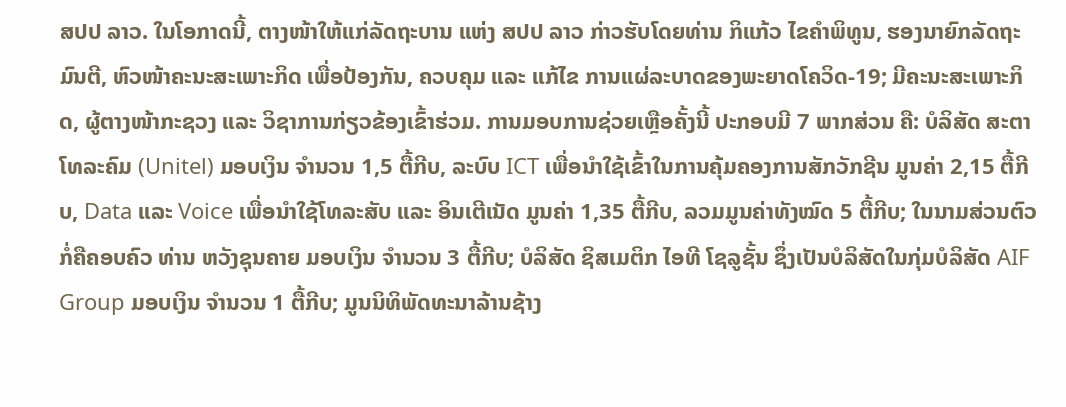ສປປ ລາວ. ໃນໂອກາດນີ້, ຕາງໜ້າໃຫ້ແກ່ລັດຖະບານ ແຫ່ງ ສປປ ລາວ ກ່າວຮັບໂດຍທ່ານ ກິແກ້ວ ໄຂຄໍາພິທູນ, ຮອງນາຍົກລັດຖະມົນຕີ, ຫົວໜ້າຄະນະສະເພາະກິດ ເພື່ອປ້ອງກັນ, ຄວບຄຸມ ແລະ ແກ້ໄຂ ການແຜ່ລະບາດຂອງພະຍາດໂຄວິດ-19; ມີຄະນະສະເພາະກິດ, ຜູ້ຕາງໜ້າກະຊວງ ແລະ ວິຊາການກ່ຽວຂ້ອງເຂົ້າຮ່ວມ. ການມອບການຊ່ວຍເຫຼືອຄັ້ງນີ້ ປະກອບມີ 7 ພາກສ່ວນ ຄື: ບໍລິສັດ ສະຕາໂທລະຄົມ (Unitel) ມອບເງິນ ຈຳນວນ 1,5 ຕື້ກີບ, ລະບົບ ICT ເພື່ອນຳໃຊ້ເຂົ້າໃນການຄຸ້ມຄອງການສັກວັກຊີນ ມູນຄ່າ 2,15 ຕື້ກີບ, Data ແລະ Voice ເພື່ອນຳໃຊ້ໂທລະສັບ ແລະ ອິນເຕີເນັດ ມູນຄ່າ 1,35 ຕື້ກີບ, ລວມມູນຄ່າທັງໝົດ 5 ຕື້ກີບ; ໃນນາມສ່ວນຕົວ ກໍ່ຄືຄອບຄົວ ທ່ານ ຫວັງຊຸນຄາຍ ມອບເງິນ ຈຳນວນ 3 ຕື້ກີບ; ບໍລິສັດ ຊິສເມຕິກ ໄອທີ ໂຊລູຊັ້ນ ຊຶ່ງເປັນບໍລິສັດໃນກຸ່ມບໍລິສັດ AIF Group ມອບເງິນ ຈຳນວນ 1 ຕື້ກີບ; ມູນນິທິພັດທະນາລ້ານຊ້າງ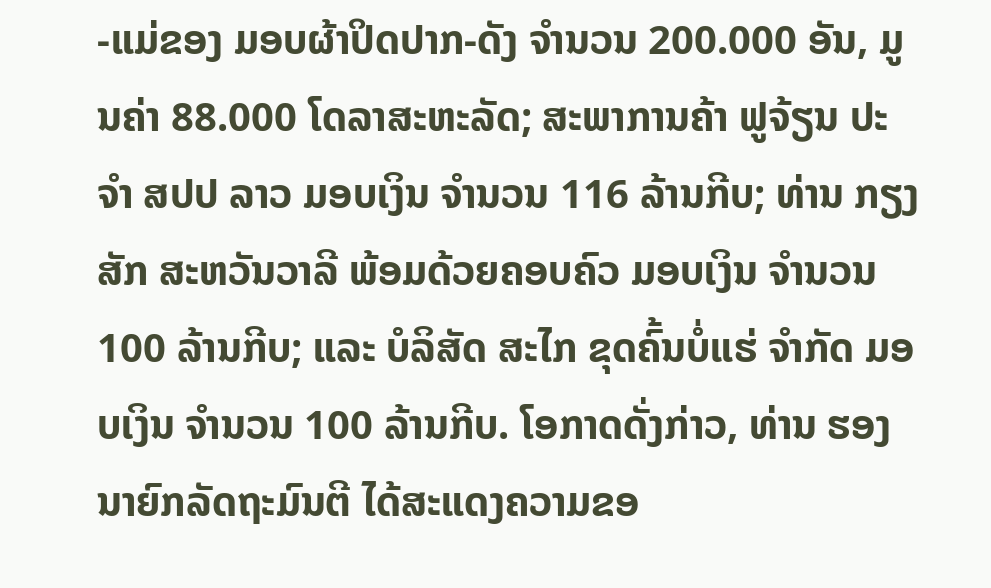-ແມ່ຂອງ ມອບຜ້າປິດປາກ-ດັງ ຈຳນວນ 200.000 ອັນ, ມູນຄ່າ 88.000 ໂດລາສະຫະລັດ; ສະພາການຄ້າ ຟູຈ້ຽນ ປະຈຳ ສປປ ລາວ ມອບເງິນ ຈຳນວນ 116 ລ້ານກີບ; ທ່ານ ກຽງສັກ ສະຫວັນວາລີ ພ້ອມດ້ວຍຄອບຄົວ ມອບເງິນ ຈຳນວນ 100 ລ້ານກີບ; ແລະ ບໍລິສັດ ສະໄກ ຂຸດຄົ້ນບໍ່ແຮ່ ຈຳກັດ ມອບເງິນ ຈຳນວນ 100 ລ້ານກີບ. ໂອກາດດັ່ງກ່າວ, ທ່ານ ຮອງນາຍົກລັດຖະມົນຕີ ໄດ້ສະແດງຄວາມຂອ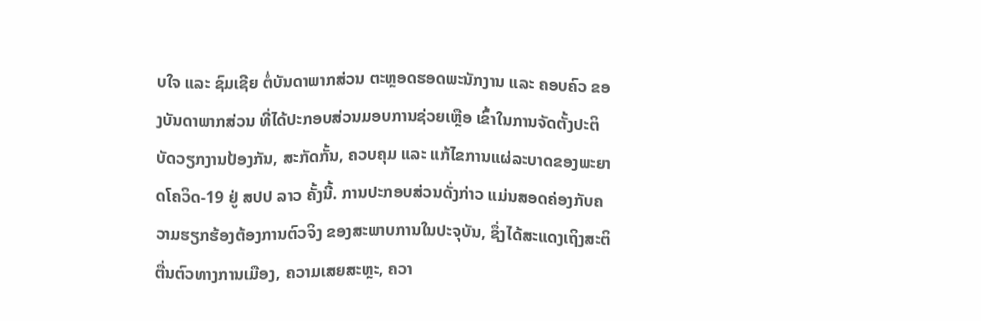ບໃຈ ແລະ ຊົມເຊີຍ ຕໍ່ບັນດາພາກສ່ວນ ຕະຫຼອດຮອດພະນັກງານ ແລະ ຄອບຄົວ ຂອງບັນດາພາກສ່ວນ ທີ່ໄດ້ປະກອບສ່ວນມອບການຊ່ວຍເຫຼືອ ເຂົ້າໃນການຈັດຕັ້ງປະຕິບັດວຽກງານປ້ອງກັນ, ສະກັດກັ້ນ, ຄວບຄຸມ ແລະ ແກ້ໄຂການແຜ່ລະບາດຂອງພະຍາດໂຄວິດ-19 ຢູ່ ສປປ ລາວ ຄັ້ງນີ້. ການປະກອບສ່ວນດັ່ງກ່າວ ແມ່ນສອດຄ່ອງກັບຄວາມຮຽກຮ້ອງຕ້ອງການຕົວຈິງ ຂອງສະພາບການໃນປະຈຸບັນ, ຊຶ່ງໄດ້ສະແດງເຖິງສະຕິຕື່ນຕົວທາງການເມືອງ, ຄວາມເສຍສະຫຼະ, ຄວາ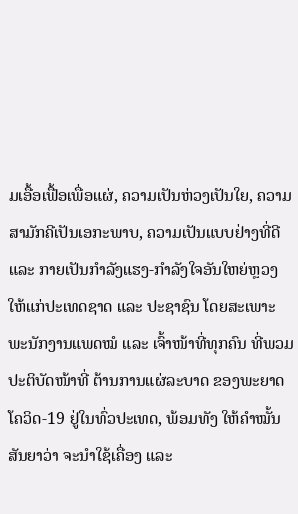ມເອື້ອເຟື້ອເພື່ອແຜ່, ຄວາມເປັນຫ່ວງເປັນໃຍ, ຄວາມສາມັກຄີເປັນເອກະພາບ, ຄວາມເປັນແບບຢ່າງທີ່ດີ ແລະ ກາຍເປັນກຳລັງແຮງ-ກຳລັງໃຈອັນໃຫຍ່ຫຼວງ ໃຫ້ແກ່ປະເທດຊາດ ແລະ ປະຊາຊົນ ໂດຍສະເພາະ ພະນັກງານແພດໝໍ ແລະ ເຈົ້າໜ້າທີ່ທຸກຄົນ ທີ່ພວມປະຕິບັດໜ້າທີ່ ຕ້ານການແຜ່ລະບາດ ຂອງພະຍາດໂຄວິດ-19 ຢູ່ໃນທົ່ວປະເທດ, ພ້ອມທັງ ໃຫ້ຄຳໝັ້ນສັນຍາວ່າ ຈະນໍາໃຊ້ເຄື່ອງ ແລະ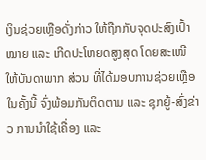ເງິນຊ່ວຍເຫຼືອດັ່ງກ່າວ ໃຫ້ຖືກກັບຈຸດປະສົງເປົ້າໝາຍ ແລະ ເກີດປະໂຫຍດສູງສຸດ ໂດຍສະເໜີ ໃຫ້ບັນດາພາກ ສ່ວນ ທີ່ໄດ້ມອບການຊ່ວຍເຫຼືອໃນຄັ້ງນີ້ ຈົ່ງພ້ອມກັນຕິດຕາມ ແລະ ຊຸກຍູ້-ສົ່ງຂ່າວ ການນຳໃຊ້ເຄື່ອງ ແລະ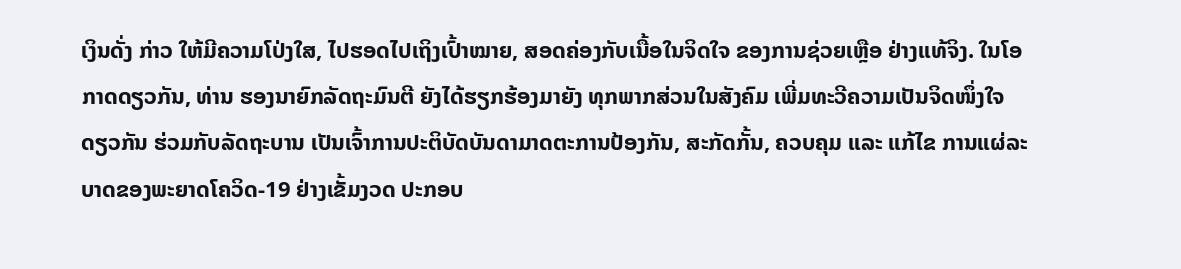ເງິນດັ່ງ ກ່າວ ໃຫ້ມີຄວາມໂປ່ງໃສ, ໄປຮອດໄປເຖິງເປົ້າໝາຍ, ສອດຄ່ອງກັບເນື້ອໃນຈິດໃຈ ຂອງການຊ່ວຍເຫຼືອ ຢ່າງແທ້ຈິງ. ໃນໂອກາດດຽວກັນ, ທ່ານ ຮອງນາຍົກລັດຖະມົນຕີ ຍັງໄດ້ຮຽກຮ້ອງມາຍັງ ທຸກພາກສ່ວນໃນສັງຄົມ ເພີ່ມທະວີຄວາມເປັນຈິດໜຶ່ງໃຈດຽວກັນ ຮ່ວມກັບລັດຖະບານ ເປັນເຈົ້າການປະຕິບັດບັນດາມາດຕະການປ້ອງກັນ, ສະກັດກັ້ນ, ຄວບຄຸມ ແລະ ແກ້ໄຂ ການແຜ່ລະບາດຂອງພະຍາດໂຄວິດ-19 ຢ່າງເຂັ້ມງວດ ປະກອບ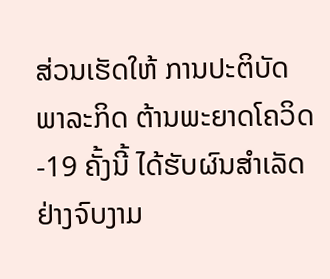ສ່ວນເຮັດໃຫ້ ການປະຕິບັດພາລະກິດ ຕ້ານພະຍາດໂຄວິດ-19 ຄັ້ງນີ້ ໄດ້ຮັບຜົນສຳເລັດຢ່າງຈົບງາມ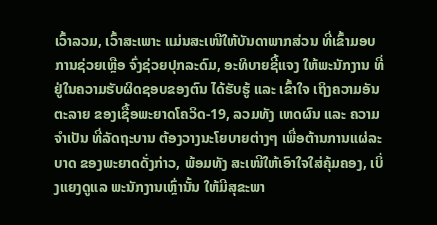ເວົ້າລວມ, ເວົ້າສະເພາະ ແມ່ນສະເໜີໃຫ້ບັນດາພາກສ່ວນ ທີ່ເຂົ້າມອບການຊ່ວຍເຫຼືອ ຈົ່ງຊ່ວຍປຸກລະດົມ, ອະທິບາຍຊີ້ແຈງ ໃຫ້ພະນັກງານ ທີ່ຢູ່ໃນຄວາມຮັບຜິດຊອບຂອງຕົນ ໄດ້ຮັບຮູ້ ແລະ ເຂົ້າໃຈ ເຖິງຄວາມອັນຕະລາຍ ຂອງເຊື້ອພະຍາດໂຄວິດ-19, ລວມທັງ ເຫດຜົນ ແລະ ຄວາມຈຳເປັນ ທີ່ລັດຖະບານ ຕ້ອງວາງນະໂຍບາຍຕ່າງໆ ເພື່ອຕ້ານການແຜ່ລະບາດ ຂອງພະຍາດດັ່ງກ່າວ, ພ້ອມທັງ ສະເໜີໃຫ້ເອົາໃຈໃສ່ຄຸ້ມຄອງ, ເບິ່ງແຍງດູແລ ພະນັກງານເຫຼົ່ານັ້ນ ໃຫ້ມີສຸຂະພາ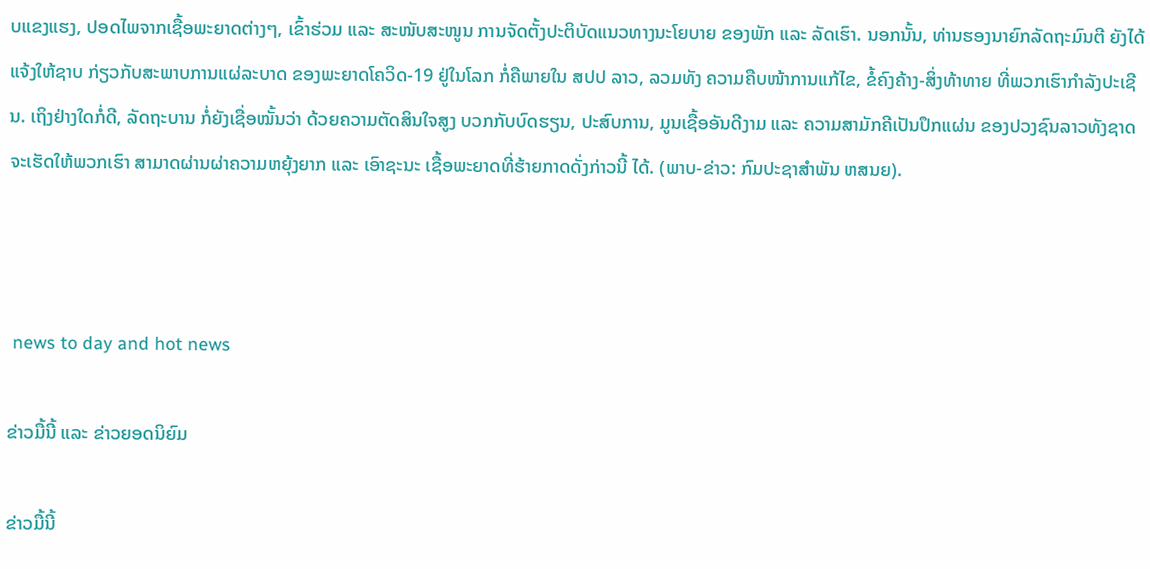ບແຂງແຮງ, ປອດໄພຈາກເຊື້ອພະຍາດຕ່າງໆ, ເຂົ້າຮ່ວມ ແລະ ສະໜັບສະໜູນ ການຈັດຕັ້ງປະຕິບັດແນວທາງນະໂຍບາຍ ຂອງພັກ ແລະ ລັດເຮົາ. ນອກນັ້ນ, ທ່ານຮອງນາຍົກລັດຖະມົນຕີ ຍັງໄດ້ແຈ້ງໃຫ້ຊາບ ກ່ຽວກັບສະພາບການແຜ່ລະບາດ ຂອງພະຍາດໂຄວິດ-19 ຢູ່ໃນໂລກ ກໍ່ຄືພາຍໃນ ສປປ ລາວ, ລວມທັງ ຄວາມຄືບໜ້າການແກ້ໄຂ, ຂໍ້ຄົງຄ້າງ-ສິ່ງທ້າທາຍ ທີ່ພວກເຮົາກຳລັງປະເຊີນ. ເຖິງຢ່າງໃດກໍ່ດີ, ລັດຖະບານ ກໍ່ຍັງເຊື່ອໝັ້ນວ່າ ດ້ວຍຄວາມຕັດສິນໃຈສູງ ບວກກັບບົດຮຽນ, ປະສົບການ, ມູນເຊື້ອອັນດີງາມ ແລະ ຄວາມສາມັກຄີເປັນປຶກແຜ່ນ ຂອງປວງຊົນລາວທັງຊາດ ຈະເຮັດໃຫ້ພວກເຮົາ ສາມາດຜ່ານຜ່າຄວາມຫຍຸ້ງຍາກ ແລະ ເອົາຊະນະ ເຊື້ອພະຍາດທີ່ຮ້າຍກາດດັ່ງກ່າວນີ້ ໄດ້. (ພາບ-ຂ່າວ: ກົມປະຊາສຳພັນ ຫສນຍ).



 news to day and hot news

ຂ່າວມື້ນີ້ ແລະ ຂ່າວຍອດນິຍົມ

ຂ່າວມື້ນີ້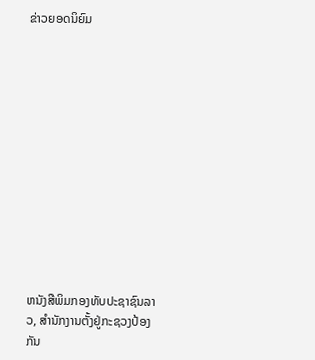ຂ່າວຍອດນິຍົມ













ຫນັງສືພິມກອງທັບປະຊາຊົນລາວ, ສຳນັກງານຕັ້ງຢູ່ກະຊວງປ້ອງກັນ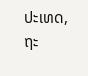ປະເທດ, ຖະ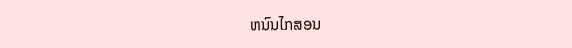ຫນົນໄກສອນ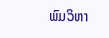ພົມວິຫາ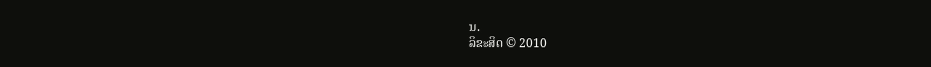ນ.
ລິຂະສິດ © 2010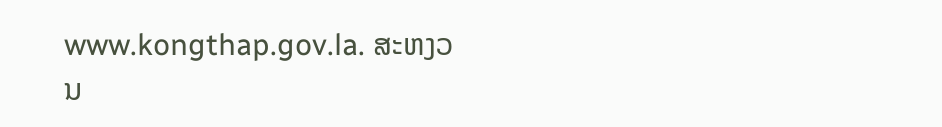www.kongthap.gov.la. ສະຫງວນ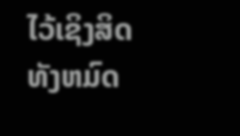ໄວ້ເຊິງສິດທັງຫມົດ